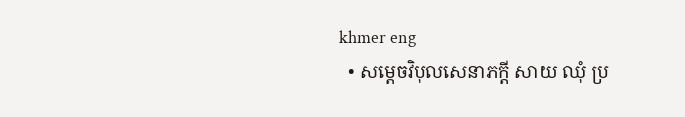khmer eng
  • សម្តេចវិបុលសេនាភក្តី សាយ ឈុំ ប្រ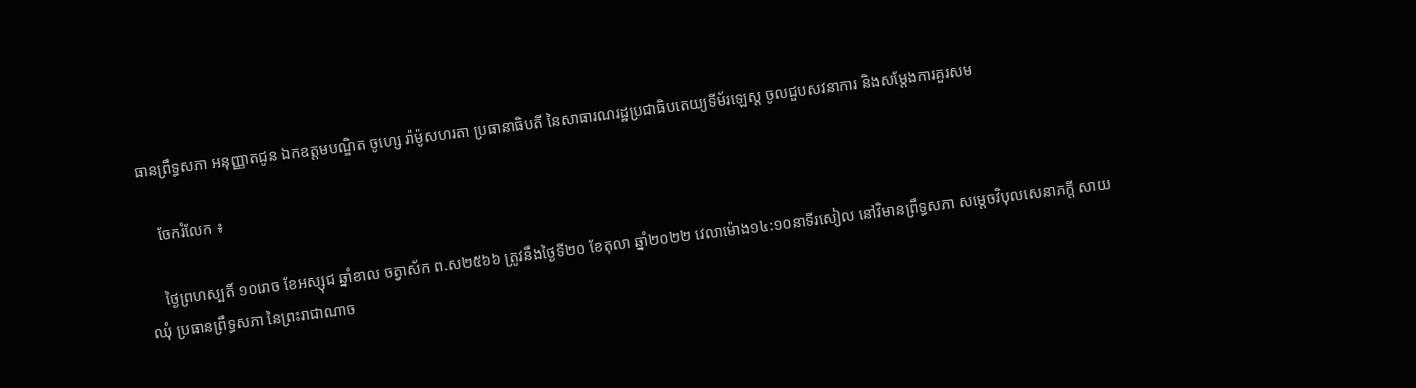ធានព្រឹទ្ធសភា អនុញ្ញាតជូន ឯកឧត្តមបណ្ឌិត ចូហ្សេ រ៉ាម៉ូសហរតា ប្រធានាធិបតី នៃសាធារណរដ្ឋប្រជាធិបតេយ្យទីម័រឡេស្ត ចូលជួបសវនាការ និងសម្តែងការគួរសម

    ចែករំលែក ៖

    ថ្ងៃព្រហស្បតិ៍ ១០រោច ខែអស្សុជ ឆ្នាំខាល ចត្វាស័ក ព.ស២៥៦៦ ត្រូវនឹងថ្ងៃទី២០ ខែតុលា ឆ្នាំ២០២២ វេលាម៉ោង១៤:១០នាទីរសៀល នៅវិមានព្រឹទ្ធសភា សម្តេចវិបុលសេនាភក្តី សាយ ឈុំ ប្រធានព្រឹទ្ធសភា នៃព្រះរាជាណាច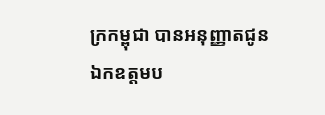ក្រកម្ពុជា បានអនុញ្ញាតជូន ឯកឧត្តមប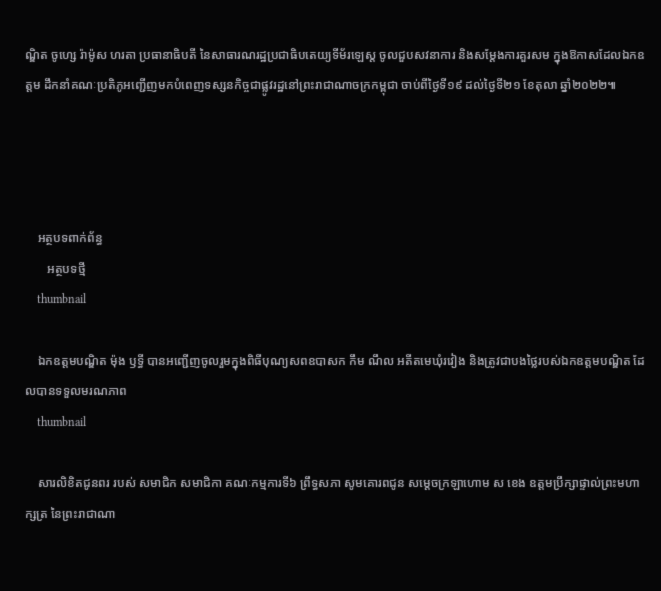ណ្ឌិត ចូហ្សេ រ៉ាម៉ូស ហរតា ប្រធានាធិបតី នៃសាធារណរដ្ឋប្រជាធិបតេយ្យទីម័រឡេស្ត ចូលជួបសវនាការ និងសម្តែងការគួរសម ក្នុងឱកាសដែលឯកឧត្តម ដឹកនាំគណៈប្រតិភូអញ្ជើញមកបំពេញទស្សនកិច្ចជាផ្លូវរដ្ឋនៅព្រះរាជាណាចក្រកម្ពុជា ចាប់ពីថ្ងៃទី១៩ ដល់ថ្ងៃទី២១ ខែតុលា ឆ្នាំ២០២២៕




    អត្ថបទពាក់ព័ន្ធ
       អត្ថបទថ្មី
    thumbnail

    ឯកឧត្តមបណ្ឌិត ម៉ុង ឫទ្ធី បានអញ្ជើញចូលរួមក្នុងពិធីបុណ្យសពឧបាសក កឹម ណឹល អតីតមេឃុំរវៀង និងត្រូវជាបងថ្លៃរបស់ឯកឧត្តមបណ្ឌិត ដែលបានទទួលមរណភាព
    thumbnail

    សារលិខិតជូនពរ របស់ សមាជិក សមាជិកា គណៈកម្មការទី៦ ព្រឹទ្ធសភា សូមគោរពជូន សម្តេចក្រឡាហោម ស ខេង ឧត្តមប្រឹក្សាផ្ទាល់ព្រះមហាក្សត្រ នៃព្រះរាជាណា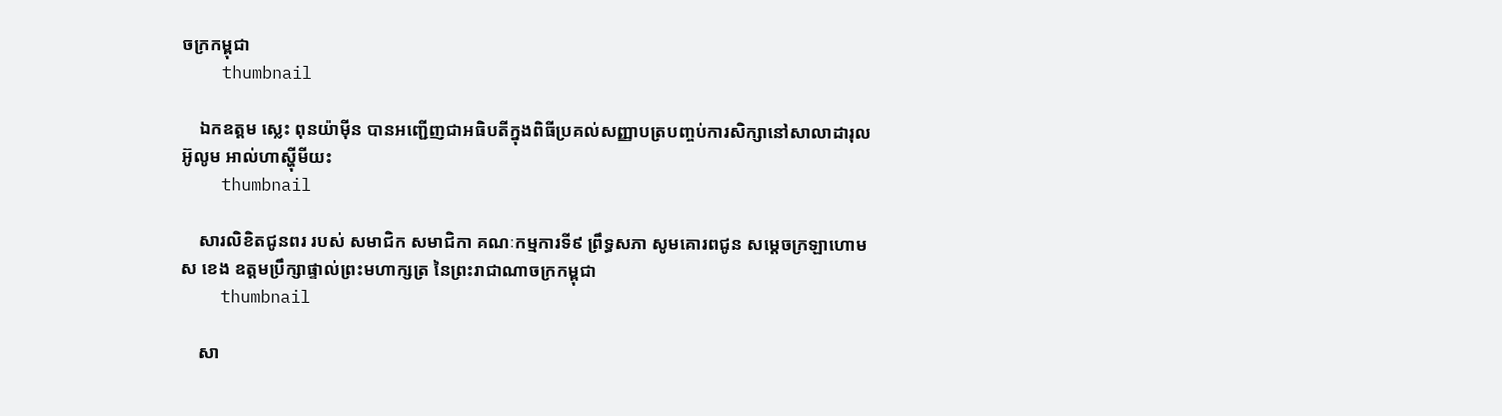ចក្រកម្ពុជា
    thumbnail

    ឯកឧត្តម ស្លេះ ពុនយ៉ាមុីន បានអញ្ជើញជាអធិបតីក្នុងពិធីប្រគល់សញ្ញាបត្របញ្ចប់ការសិក្សានៅសាលាដារុលអ៊ូលូម អាល់ហាស្ហុីមីយះ
    thumbnail

    សារលិខិតជូនពរ របស់ សមាជិក សមាជិកា គណៈកម្មការទី៩ ព្រឹទ្ធសភា សូមគោរពជូន សម្តេចក្រឡាហោម ស ខេង ឧត្តមប្រឹក្សាផ្ទាល់ព្រះមហាក្សត្រ នៃព្រះរាជាណាចក្រកម្ពុជា
    thumbnail

    សា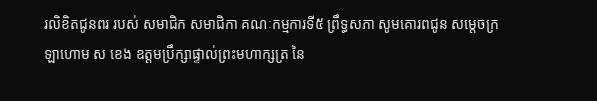រលិខិតជូនពរ របស់ សមាជិក សមាជិកា គណៈកម្មការទី៥ ព្រឹទ្ធសភា សូមគោរពជូន សម្តេចក្រឡាហោម ស ខេង ឧត្តមប្រឹក្សាផ្ទាល់ព្រះមហាក្សត្រ នៃ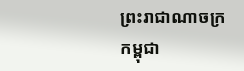ព្រះរាជាណាចក្រកម្ពុជា